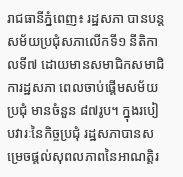រាជធានីភ្នំពេញ៖ រដ្ឋសភា បានបន្តសម័យប្រជុំសភាលើកទី១ នីតិកាលទី៧ ដោយមានសមាជិកសមាជិការដ្ឋសភា ពេលចាប់ផ្ដើមសម័យប្រជុំ មានចំនួន ៨៧រូប។ ក្នុងរបៀបវារៈនៃកិច្ចប្រជុំ រដ្ឋសភាបានសម្រេចផ្ដល់សុពលភាពនៃអាណត្តិរ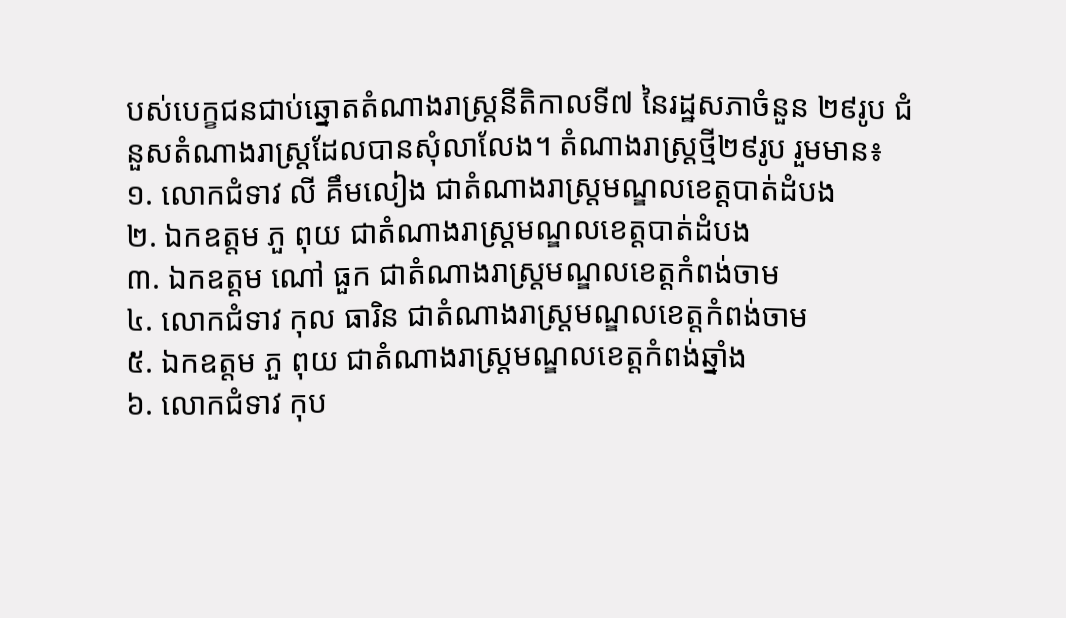បស់បេក្ខជនជាប់ឆ្នោតតំណាងរាស្រ្ដនីតិកាលទី៧ នៃរដ្ឋសភាចំនួន ២៩រូប ជំនួសតំណាងរាស្រ្ដដែលបានសុំលាលែង។ តំណាងរាស្រ្ដថ្មី២៩រូប រួមមាន៖
១. លោកជំទាវ លី គឹមលៀង ជាតំណាងរាស្រ្ដមណ្ឌលខេត្តបាត់ដំបង
២. ឯកឧត្តម ភួ ពុយ ជាតំណាងរាស្រ្ដមណ្ឌលខេត្តបាត់ដំបង
៣. ឯកឧត្តម ណៅ ធួក ជាតំណាងរាស្រ្ដមណ្ឌលខេត្តកំពង់ចាម
៤. លោកជំទាវ កុល ធារិន ជាតំណាងរាស្រ្ដមណ្ឌលខេត្តកំពង់ចាម
៥. ឯកឧត្តម ភួ ពុយ ជាតំណាងរាស្រ្ដមណ្ឌលខេត្តកំពង់ឆ្នាំង
៦. លោកជំទាវ កុប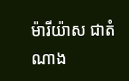ម៉ារីយ៉ាស ជាតំណាង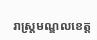រាស្រ្ដមណ្ឌលខេត្ត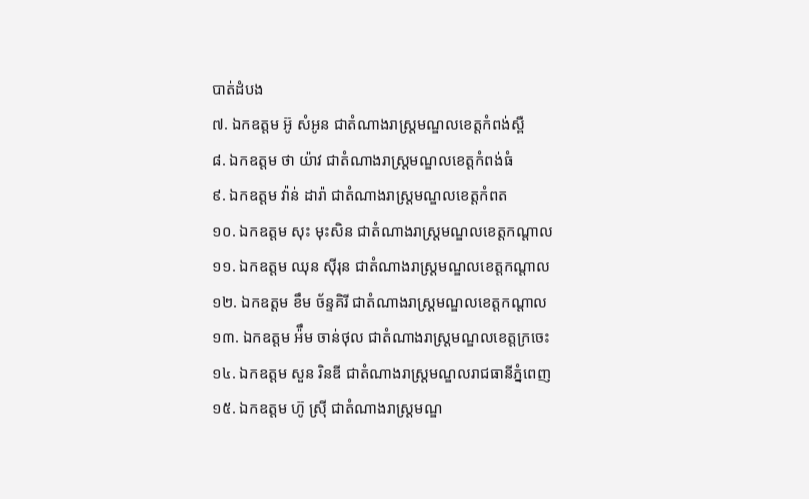បាត់ដំបង
៧. ឯកឧត្តម អ៊ូ សំអូន ជាតំណាងរាស្រ្ដមណ្ឌលខេត្តកំពង់ស្ពឺ
៨. ឯកឧត្តម ថា យ៉ាវ ជាតំណាងរាស្រ្ដមណ្ឌលខេត្តកំពង់ធំ
៩. ឯកឧត្តម វ៉ាន់ ដារ៉ា ជាតំណាងរាស្រ្ដមណ្ឌលខេត្តកំពត
១០. ឯកឧត្តម សុះ មុះសិន ជាតំណាងរាស្រ្ដមណ្ឌលខេត្តកណ្ដាល
១១. ឯកឧត្តម ឈុន ស៊ីរុន ជាតំណាងរាស្រ្ដមណ្ឌលខេត្តកណ្ដាល
១២. ឯកឧត្តម ខឹម ច័ន្ទគិរី ជាតំណាងរាស្រ្ដមណ្ឌលខេត្តកណ្ដាល
១៣. ឯកឧត្តម អ៉ឹម ចាន់ថុល ជាតំណាងរាស្រ្ដមណ្ឌលខេត្តក្រចេះ
១៤. ឯកឧត្តម សួន រិនឌី ជាតំណាងរាស្រ្ដមណ្ឌលរាជធានីភ្នំពេញ
១៥. ឯកឧត្តម ហ៊ូ ស្រ៊ី ជាតំណាងរាស្រ្ដមណ្ឌ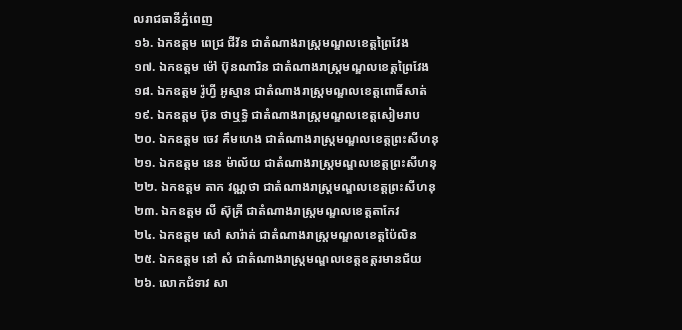លរាជធានីភ្នំពេញ
១៦. ឯកឧត្តម ពេជ្រ ជីវ័ន ជាតំណាងរាស្រ្ដមណ្ឌលខេត្តព្រៃវែង
១៧. ឯកឧត្តម ម៉ៅ ប៊ុនណារិន ជាតំណាងរាស្រ្ដមណ្ឌលខេត្តព្រៃវែង
១៨. ឯកឧត្តម រ៉ូហ្វី អូស្មាន ជាតំណាងរាស្រ្ដមណ្ឌលខេត្តពោធិ៍សាត់
១៩. ឯកឧត្តម ប៊ុន ថាឬទ្ធិ ជាតំណាងរាស្រ្ដមណ្ឌលខេត្តសៀមរាប
២០. ឯកឧត្តម ចេវ គឹមហេង ជាតំណាងរាស្រ្ដមណ្ឌលខេត្តព្រះសីហនុ
២១. ឯកឧត្តម នេន ម៉ាល័យ ជាតំណាងរាស្រ្ដមណ្ឌលខេត្តព្រះសីហនុ
២២. ឯកឧត្តម តាក វណ្ណថា ជាតំណាងរាស្រ្ដមណ្ឌលខេត្តព្រះសីហនុ
២៣. ឯកឧត្តម លី ស៊ុគ្រី ជាតំណាងរាស្រ្ដមណ្ឌលខេត្តតាកែវ
២៤. ឯកឧត្តម សៅ សារ៉ាត់ ជាតំណាងរាស្រ្ដមណ្ឌលខេត្តប៉ៃលិន
២៥. ឯកឧត្តម នៅ សំ ជាតំណាងរាស្រ្ដមណ្ឌលខេត្តឧត្តរមានជ័យ
២៦. លោកជំទាវ សា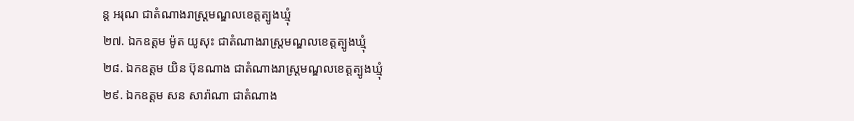ន្ត អរុណ ជាតំណាងរាស្រ្ដមណ្ឌលខេត្តត្បូងឃ្មុំ
២៧. ឯកឧត្តម ម៉ូត យូសុះ ជាតំណាងរាស្រ្ដមណ្ឌលខេត្តត្បូងឃ្មុំ
២៨. ឯកឧត្តម យិន ប៊ុនណាង ជាតំណាងរាស្រ្ដមណ្ឌលខេត្តត្បូងឃ្មុំ
២៩. ឯកឧត្តម សន សារ៉ាណា ជាតំណាង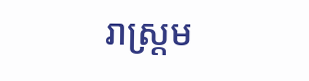រាស្រ្ដម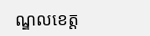ណ្ឌលខេត្ត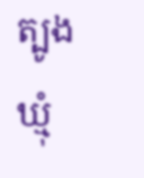ត្បូងឃ្មុំ